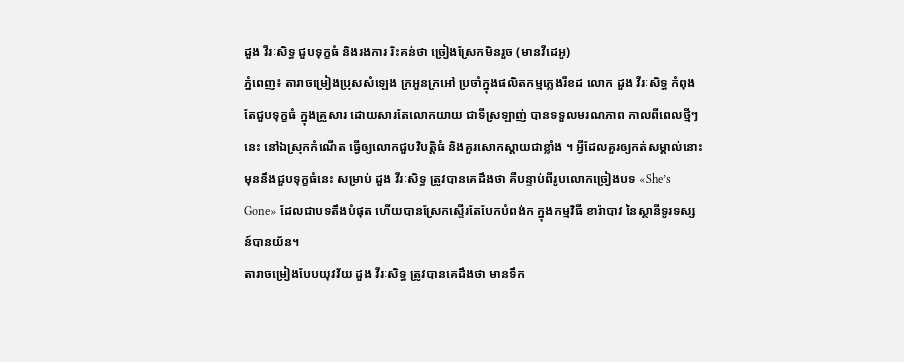ដួង វីរៈសិទ្ធ ជួបទុក្ខធំ និងរងការ រិះគន់ថា ច្រៀងស្រែកមិនរួច (មានវីដេអូ)
ភ្នំពេញ៖ តារាចម្រៀងប្រុសសំឡេង ក្រអួនក្រអៅ ប្រចាំក្នុងផលិតកម្មភ្លេងរីខដ លោក ដួង វីរៈសិទ្ធ កំពុងតែជួបទុក្ខធំ ក្នុងគ្រួសារ ដោយសារតែលោកយាយ ជាទីស្រឡាញ់ បានទទួលមរណភាព កាលពីពេលថ្មីៗនេះ នៅឯស្រុកកំណើត ធ្វើឲ្យលោកជួបវិបត្តិធំ និងគួរសោកស្ដាយជាខ្លាំង ។ អ្វីដែលគួរឲ្យកត់សម្គាល់នោះ មុននឹងជួបទុក្ខធំនេះ សម្រាប់ ដួង វីរៈសិទ្ធ ត្រូវបានគេដឹងថា គឺបន្ទាប់ពីរូបលោកច្រៀងបទ «She’s Gone» ដែលជាបទតឹងបំផុត ហើយបានស្រែកស្ទើរតែបែកបំពង់ក ក្នុងកម្មវិធី ខារ៉ាបាវ នៃស្ថានីទូរទស្សន៍បានយ័ន។
តារាចម្រៀងបែបយុវវ័យ ដួង វីរៈសិទ្ធ ត្រូវបានគេដឹងថា មានទឹក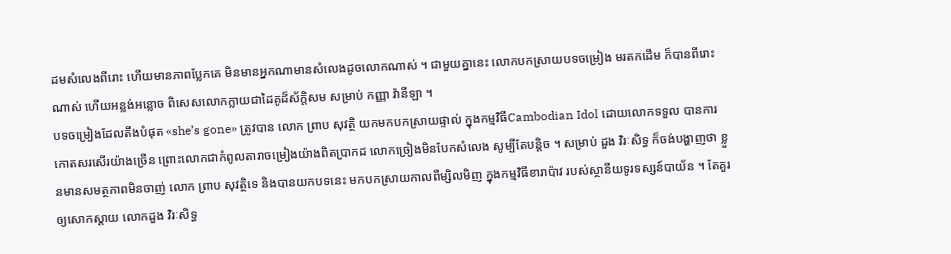ដមសំលេងពីរោះ ហើយមានភាពប្លែកគេ មិនមានអ្នកណាមានសំលេងដូចលោកណាស់ ។ ជាមួយគ្នានេះ លោកបកស្រាយបទចម្រៀង មរតកដើម ក៏បានពីរោះណាស់ ហើយអន្លង់អន្លោច ពិសេសលោកក្លាយជាដៃគូដ៏ស័ក្តិសម សម្រាប់ កញ្ញា វ៉ានីឡា ។
បទចម្រៀងដែលតឹងបំផុត «she’s gone» ត្រូវបាន លោក ព្រាប សុវត្ថិ យកមកបកស្រាយផ្ទាល់ ក្នុងកម្មវិធីCambodian Idol ដោយលោកទទួល បានការកោតសរសើរយ៉ាងច្រើន ព្រោះលោកជាកំពូលតារាចម្រៀងយ៉ាងពិតប្រាកដ លោកច្រៀងមិនបែកសំលេង សូម្បីតែបន្តិច ។ សម្រាប់ ដួង វិរៈសិទ្ធ ក៏ចង់បង្ហាញថា ខ្លួនមានសមត្ថភាពមិនចាញ់ លោក ព្រាប សុវត្ថិទេ និងបានយកបទនេះ មកបកស្រាយកាលពីម្សិលមិញ ក្នុងកម្មវិធីខារាប៉ាវ របស់ស្ថានីយទូរទស្សន៍បាយ័ន ។ តែគួរឲ្យសោកស្ដាយ លោកដួង វិរៈសិទ្ធ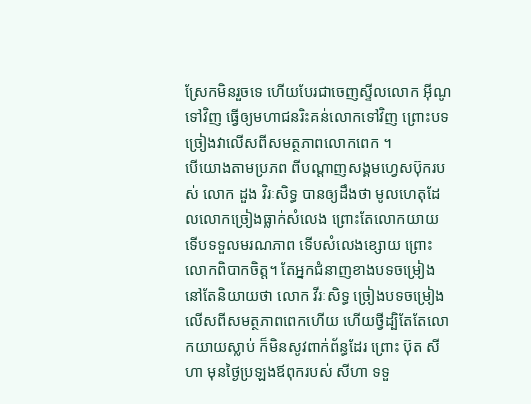ស្រែកមិនរួចទេ ហើយបែរជាចេញស្ទីលលោក អ៊ីណូ ទៅវិញ ធ្វើឲ្យមហាជនរិះគន់លោកទៅវិញ ព្រោះបទច្រៀងវាលើសពីសមត្ថភាពលោកពេក ។
បើយោងតាមប្រភព ពីបណ្ដាញសង្គមហ្វេសប៊ុករបស់ លោក ដួង វិរៈសិទ្ធ បានឲ្យដឹងថា មូលហេតុដែលលោកច្រៀងធ្លាក់សំលេង ព្រោះតែលោកយាយ ទើបទទួលមរណភាព ទើបសំលេងខ្សោយ ព្រោះលោកពិបាកចិត្ត។ តែអ្នកជំនាញខាងបទចម្រៀង នៅតែនិយាយថា លោក វីរៈសិទ្ធ ច្រៀងបទចម្រៀង លើសពីសមត្ថភាពពេកហើយ ហើយថ្វីដ្បិតែតែលោកយាយស្លាប់ ក៏មិនសូវពាក់ព័ន្ធដែរ ព្រោះ ប៊ុត សីហា មុនថ្ងៃប្រឡងឪពុករបស់ សីហា ទទួ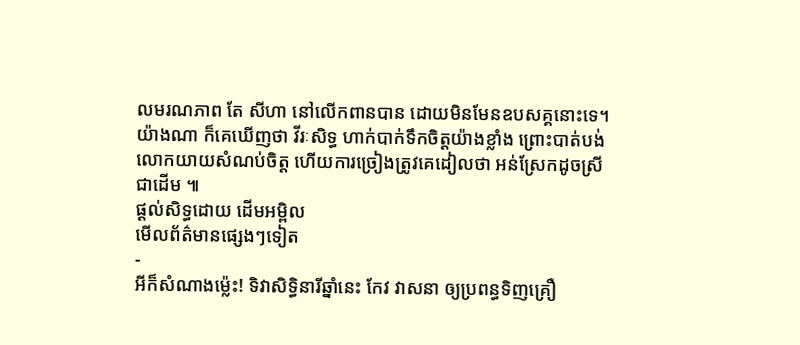លមរណភាព តែ សីហា នៅលើកពានបាន ដោយមិនមែនឧបសគ្គនោះទេ។
យ៉ាងណា ក៏គេឃើញថា វីរៈសិទ្ធ ហាក់បាក់ទឹកចិត្តយ៉ាងខ្លាំង ព្រោះបាត់បង់លោកយាយសំណប់ចិត្ត ហើយការច្រៀងត្រូវគេដៀលថា អន់ស្រែកដូចស្រីជាដើម ៕
ផ្តល់សិទ្ធដោយ ដើមអម្ពិល
មើលព័ត៌មានផ្សេងៗទៀត
-
អីក៏សំណាងម្ល៉េះ! ទិវាសិទ្ធិនារីឆ្នាំនេះ កែវ វាសនា ឲ្យប្រពន្ធទិញគ្រឿ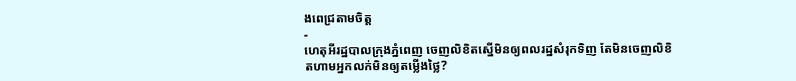ងពេជ្រតាមចិត្ត
-
ហេតុអីរដ្ឋបាលក្រុងភ្នំពេញ ចេញលិខិតស្នើមិនឲ្យពលរដ្ឋសំរុកទិញ តែមិនចេញលិខិតហាមអ្នកលក់មិនឲ្យតម្លើងថ្លៃ?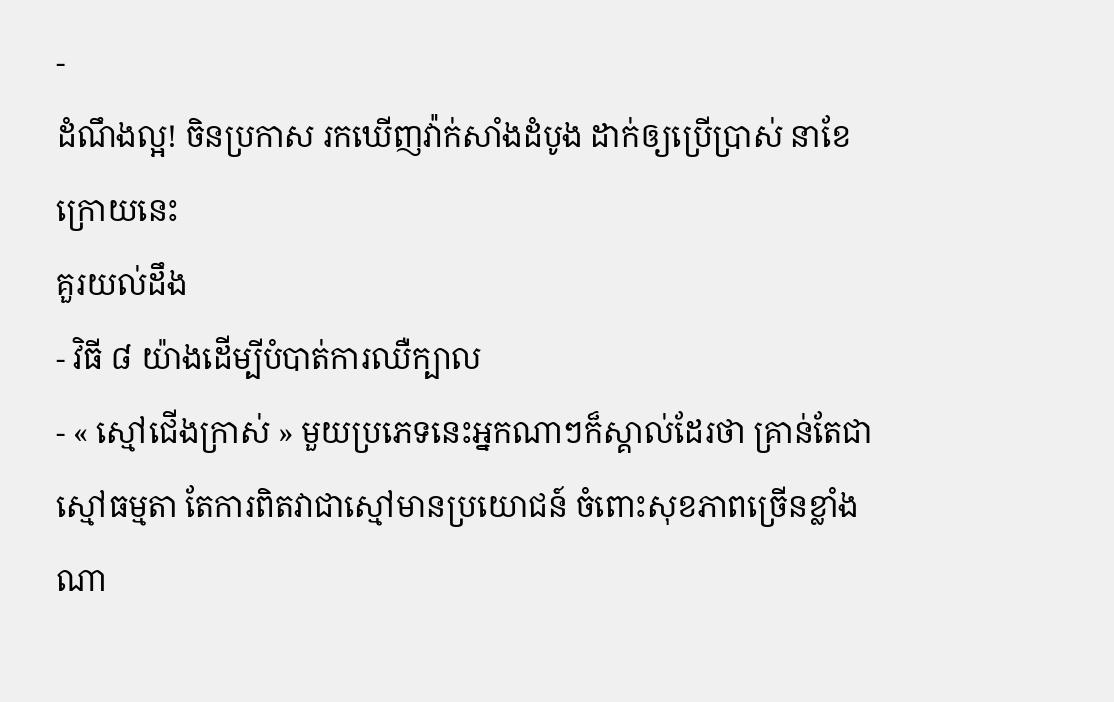-
ដំណឹងល្អ! ចិនប្រកាស រកឃើញវ៉ាក់សាំងដំបូង ដាក់ឲ្យប្រើប្រាស់ នាខែក្រោយនេះ
គួរយល់ដឹង
- វិធី ៨ យ៉ាងដើម្បីបំបាត់ការឈឺក្បាល
- « ស្មៅជើងក្រាស់ » មួយប្រភេទនេះអ្នកណាៗក៏ស្គាល់ដែរថា គ្រាន់តែជាស្មៅធម្មតា តែការពិតវាជាស្មៅមានប្រយោជន៍ ចំពោះសុខភាពច្រើនខ្លាំងណា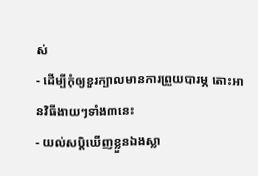ស់
- ដើម្បីកុំឲ្យខួរក្បាលមានការព្រួយបារម្ភ តោះអានវិធីងាយៗទាំង៣នេះ
- យល់សប្តិឃើញខ្លួនឯងស្លា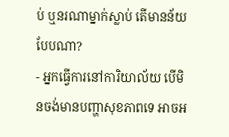ប់ ឬនរណាម្នាក់ស្លាប់ តើមានន័យបែបណា?
- អ្នកធ្វើការនៅការិយាល័យ បើមិនចង់មានបញ្ហាសុខភាពទេ អាចអ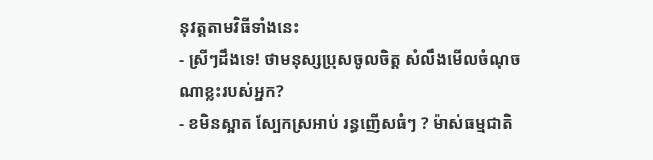នុវត្តតាមវិធីទាំងនេះ
- ស្រីៗដឹងទេ! ថាមនុស្សប្រុសចូលចិត្ត សំលឹងមើលចំណុចណាខ្លះរបស់អ្នក?
- ខមិនស្អាត ស្បែកស្រអាប់ រន្ធញើសធំៗ ? ម៉ាស់ធម្មជាតិ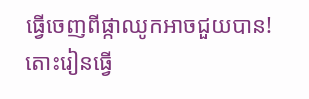ធ្វើចេញពីផ្កាឈូកអាចជួយបាន! តោះរៀនធ្វើ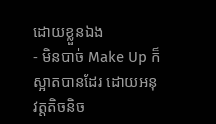ដោយខ្លួនឯង
- មិនបាច់ Make Up ក៏ស្អាតបានដែរ ដោយអនុវត្តតិចនិច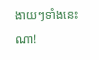ងាយៗទាំងនេះណា!